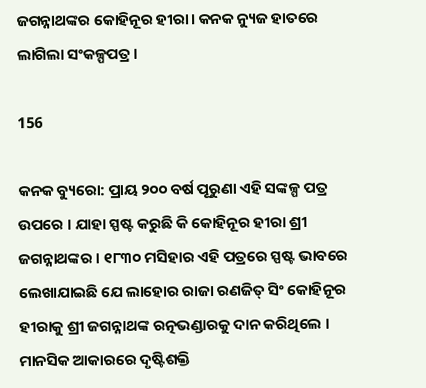ଜଗନ୍ନାଥଙ୍କର କୋହିନୂର ହୀରା। କନକ ନ୍ୟୁଜ ହାତରେ ଲାଗିଲା ସଂକଳ୍ପପତ୍ର।

156

କନକ ବ୍ୟୁରୋ: ପ୍ରାୟ ୨୦୦ ବର୍ଷ ପୂରୁଣା ଏହି ସଙ୍କଳ୍ପ ପତ୍ର ଉପରେ । ଯାହା ସ୍ପଷ୍ଟ କରୁଛି କି କୋହିନୂର ହୀରା ଶ୍ରୀ ଜଗନ୍ନାଥଙ୍କର । ୧୮୩୦ ମସିହାର ଏହି ପତ୍ରରେ ସ୍ପଷ୍ଟ ଭାବରେ ଲେଖାଯାଇଛି ଯେ ଲାହୋର ରାଜା ରଣଜିତ୍ ସିଂ କୋହିନୂର ହୀରାକୁ ଶ୍ରୀ ଜଗନ୍ନାଥଙ୍କ ରତ୍ନଭଣ୍ଡାରକୁ ଦାନ କରିଥିଲେ । ମାନସିକ ଆକାରରେ ଦୃଷ୍ଟିଶକ୍ତି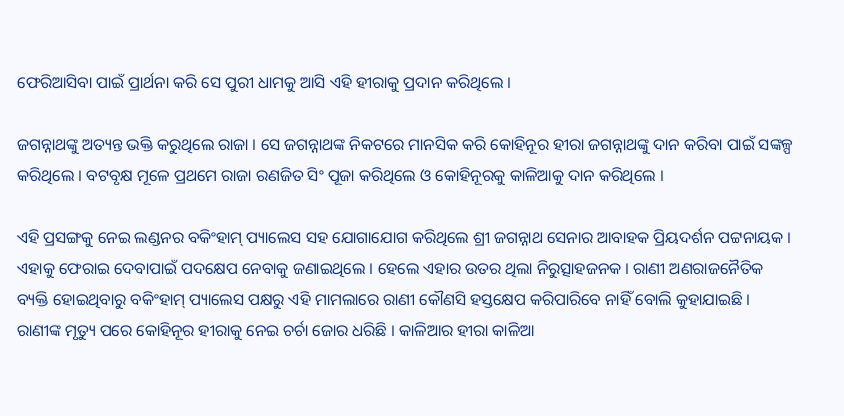ଫେରିଆସିବା ପାଇଁ ପ୍ରାର୍ଥନା କରି ସେ ପୁରୀ ଧାମକୁ ଆସି ଏହି ହୀରାକୁ ପ୍ରଦାନ କରିଥିଲେ ।

ଜଗନ୍ନାଥଙ୍କୁ ଅତ୍ୟନ୍ତ ଭକ୍ତି କରୁଥିଲେ ରାଜା । ସେ ଜଗନ୍ନାଥଙ୍କ ନିକଟରେ ମାନସିକ କରି କୋହିନୂର ହୀରା ଜଗନ୍ନାଥଙ୍କୁ ଦାନ କରିବା ପାଇଁ ସଙ୍କଳ୍ପ କରିଥିଲେ । ବଟବୃକ୍ଷ ମୂଳେ ପ୍ରଥମେ ରାଜା ରଣଜିତ ସିଂ ପୂଜା କରିଥିଲେ ଓ କୋହିନୂରକୁ କାଳିଆକୁ ଦାନ କରିଥିଲେ ।

ଏହି ପ୍ରସଙ୍ଗକୁ ନେଇ ଲଣ୍ଡନର ବକିଂହାମ୍ ପ୍ୟାଲେସ ସହ ଯୋଗାଯୋଗ କରିଥିଲେ ଶ୍ରୀ ଜଗନ୍ନାଥ ସେନାର ଆବାହକ ପ୍ରିୟଦର୍ଶନ ପଟ୍ଟନାୟକ । ଏହାକୁ ଫେରାଇ ଦେବାପାଇଁ ପଦକ୍ଷେପ ନେବାକୁ ଜଣାଇଥିଲେ । ହେଲେ ଏହାର ଉତର ଥିଲା ନିରୁତ୍ସାହଜନକ । ରାଣୀ ଅଣରାଜନୈତିକ ବ୍ୟକ୍ତି ହୋଇଥିବାରୁ ବକିଂହାମ୍ ପ୍ୟାଲେସ ପକ୍ଷରୁ ଏହି ମାମଲାରେ ରାଣୀ କୌଣସି ହସ୍ତକ୍ଷେପ କରିପାରିବେ ନାହିଁ ବୋଲି କୁହାଯାଇଛି । ରାଣୀଙ୍କ ମୃତ୍ୟୁ ପରେ କୋହିନୂର ହୀରାକୁ ନେଇ ଚର୍ଚା ଜୋର ଧରିଛି । କାଳିଆର ହୀରା କାଳିଆ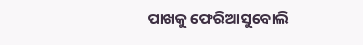ପାଖକୁ ଫେରିଆସୁବୋଲି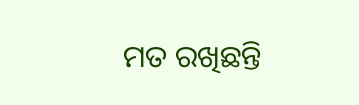ମତ ରଖିଛନ୍ତି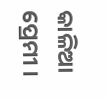କାଳିଆ ପ୍ରେମୀ ।